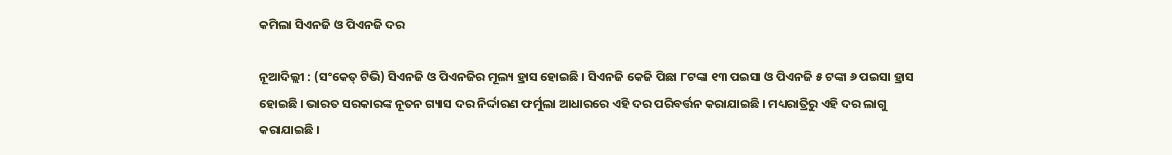କମିଲା ସିଏନଜି ଓ ପିଏନଜି ଦର

ନୂଆଦିଲ୍ଲୀ : (ସଂକେତ୍ ଟିଭି) ସିଏନଜି ଓ ପିଏନଜିର ମୂଲ୍ୟ ହ୍ରାସ ହୋଇଛି । ସିଏନଜି କେଜି ପିଛା ୮ଟଙ୍କା ୧୩ ପଇସା ଓ ପିଏନଜି ୫ ଟଙ୍କା ୬ ପଇସା ହ୍ରାସ ହୋଇଛି । ଭାରତ ସରକାରଙ୍କ ନୂତନ ଗ୍ୟାସ ଦର ନିର୍ଦ୍ଦାରଣ ଫର୍ମୁଲା ଆଧାରରେ ଏହି ଦର ପରିବର୍ତ୍ତନ କରାଯାଇଛି । ମଧ୍ୟରାତ୍ରିରୁ ଏହି ଦର ଲାଗୁ କରାଯାଇଛି ।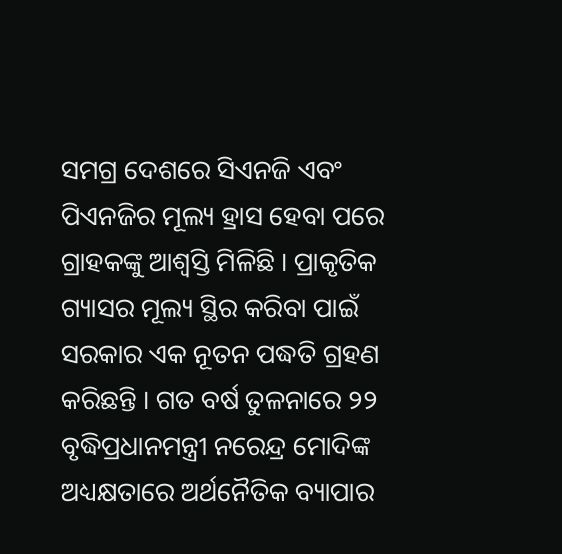ସମଗ୍ର ଦେଶରେ ସିଏନଜି ଏବଂ ପିଏନଜିର ମୂଲ୍ୟ ହ୍ରାସ ହେବା ପରେ ଗ୍ରାହକଙ୍କୁ ଆଶ୍ବସ୍ତି ମିଳିଛି । ପ୍ରାକୃତିକ ଗ୍ୟାସର ମୂଲ୍ୟ ସ୍ଥିର କରିବା ପାଇଁ ସରକାର ଏକ ନୂତନ ପଦ୍ଧତି ଗ୍ରହଣ କରିଛନ୍ତି । ଗତ ବର୍ଷ ତୁଳନାରେ ୨୨ ବୃଦ୍ଧିପ୍ରଧାନମନ୍ତ୍ରୀ ନରେନ୍ଦ୍ର ମୋଦିଙ୍କ ଅଧ୍ୟକ୍ଷତାରେ ଅର୍ଥନୈତିକ ବ୍ୟାପାର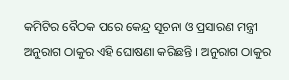କମିଟିର ବୈଠକ ପରେ କେନ୍ଦ୍ର ସୂଚନା ଓ ପ୍ରସାରଣ ମନ୍ତ୍ରୀ ଅନୁରାଗ ଠାକୁର ଏହି ଘୋଷଣା କରିଛନ୍ତି । ଅନୁରାଗ ଠାକୁର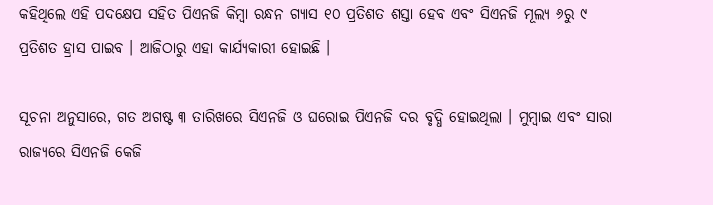କହିଥିଲେ ଏହି ପଦକ୍ଷେପ ସହିତ ପିଏନଜି କିମ୍ବା ରନ୍ଧନ ଗ୍ୟାସ ୧୦ ପ୍ରତିଶତ ଶସ୍ତା ହେବ ଏବଂ ସିଏନଜି ମୂଲ୍ୟ ୬ରୁ ୯ ପ୍ରତିଶତ ହ୍ରାସ ପାଇବ । ଆଜିଠାରୁ ଏହା କାର୍ଯ୍ୟକାରୀ ହୋଇଛି ।

ସୂଚନା ଅନୁସାରେ, ଗତ ଅଗଷ୍ଟ ୩ ତାରିଖରେ ସିଏନଜି ଓ ଘରୋଇ ପିଏନଜି ଦର ବୃଦ୍ଧି ହୋଇଥିଲା । ମୁମ୍ବାଇ ଏବଂ ସାରା ରାଜ୍ୟରେ ସିଏନଜି କେଜି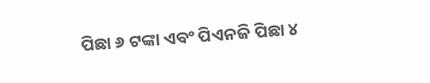ପିଛା ୬ ଟଙ୍କା ଏବଂ ପିଏନଜି ପିଛା ୪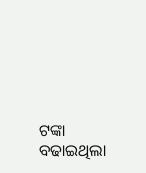ଟଙ୍କା ବଢାଇଥିଲା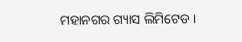ମହାନଗର ଗ୍ୟାସ ଲିମିଟେଡ ।